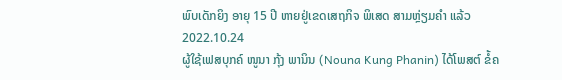ພົບເດັກຍິງ ອາຍຸ 15 ປີ ຫາຍຢູ່ເຂດເສຖກິຈ ພິເສດ ສາມຫຼ່ຽມຄຳ ແລ້ວ
2022.10.24
ຜູ້ໃຊ້ເຟສບຸກຄ໌ ໜູນາ ກຸ້ງ ພານິນ (Nouna Kung Phanin) ໄດ້ໂພສຕ໌ ຂໍ້ຄ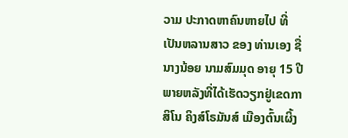ວາມ ປະກາດຫາຄົນຫາຍໄປ ທີ່ເປັນຫລານສາວ ຂອງ ທ່ານເອງ ຊື່ ນາງນ້ອຍ ນາມສົມມຸດ ອາຍຸ 15 ປີ ພາຍຫລັງທີ່ໄດ້ເຮັດວຽກຢູ່ເຂດກາສິໂນ ຄິງສ໌ໂຣມັນສ໌ ເມືອງຕົ້ນເຜິ້ງ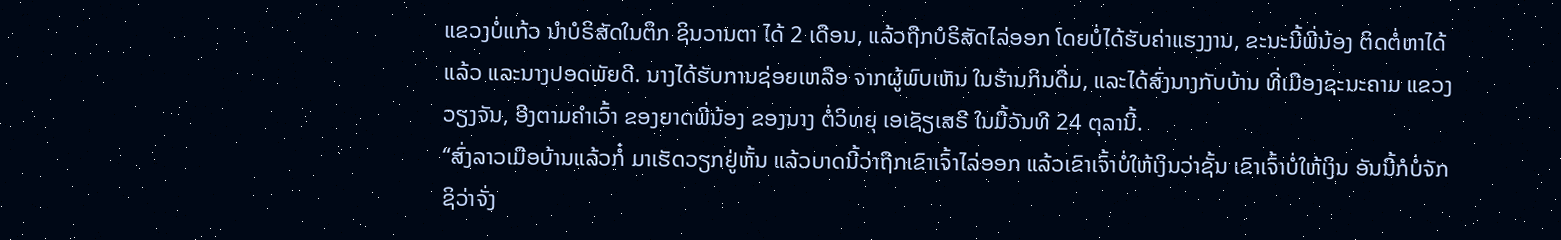ແຂວງບໍ່ແກ້ວ ນໍາບໍຣິສັດໃນຕຶກ ຊິນວານຕາ ໄດ້ 2 ເດືອນ, ແລ້ວຖືກບໍຣິສັດໄລ່ອອກ ໂດຍບໍ່ໄດ້ຮັບຄ່າແຮງງານ, ຂະນະນີ້ພີ່ນ້ອງ ຕິດຕໍ່ຫາໄດ້ແລ້ວ ແລະນາງປອດພັຍດີ. ນາງໄດ້ຮັບການຊ່ອຍເຫລືອ ຈາກຜູ້ພົບເຫັນ ໃນຮ້ານກິນດື່ມ, ແລະໄດ້ສົ່ງນາງກັບບ້ານ ທີ່ເມືອງຊະນະຄາມ ແຂວງວຽງຈັນ, ອີງຕາມຄໍາເວົ້າ ຂອງຍາດພີ່ນ້ອງ ຂອງນາງ ຕໍ່ວິທຍຸ ເອເຊັຽເສຣີ ໃນມື້ວັນທີ 24 ຕຸລານີ້.
“ສົ່ງລາວເມືອບ້ານແລ້ວກໍ໋ ມາເຮັດວຽກຢູ່ຫັ້ນ ແລ້ວບາດນີ້ວ່າຖືກເຂົາເຈົ້າໄລ່ອອກ ແລ້ວເຂົາເຈົ້າບໍ່ໃຫ້ເງິນວ່າຊັ້ນ ເຂົາເຈົ້າບໍ່ໃຫ້ເງິນ ອັນນີ້ກໍບໍ່ຈັກຊິວ່າຈັ່ງ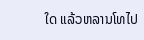ໃດ ແລ້ວຫລານໂທໄປ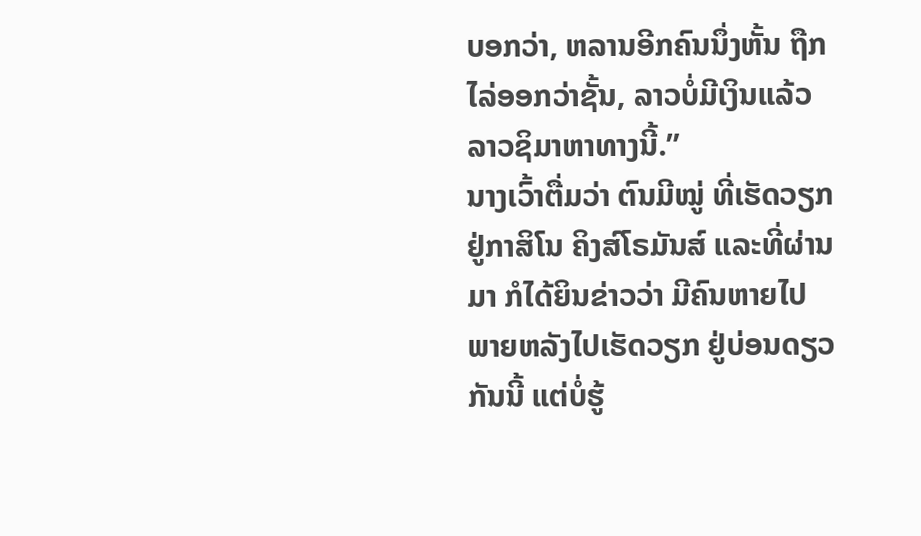ບອກວ່າ, ຫລານອີກຄົນນຶ່ງຫັ້ນ ຖືກໄລ່ອອກວ່າຊັ້ນ, ລາວບໍ່ມີເງິນແລ້ວລາວຊິມາຫາທາງນີ້.”
ນາງເວົ້າຕື່ມວ່າ ຕົນມີໝູ່ ທີ່ເຮັດວຽກ ຢູ່ກາສິໂນ ຄິງສ໌ໂຣມັນສ໌ ແລະທີ່ຜ່ານມາ ກໍໄດ້ຍິນຂ່າວວ່າ ມີຄົນຫາຍໄປ ພາຍຫລັງໄປເຮັດວຽກ ຢູ່ບ່ອນດຽວກັນນີ້ ແຕ່ບໍ່ຮູ້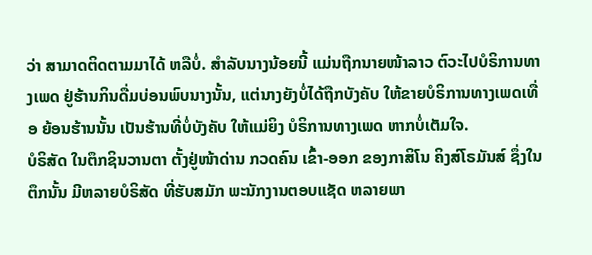ວ່າ ສາມາດຕິດຕາມມາໄດ້ ຫລືບໍ່. ສໍາລັບນາງນ້ອຍນີ້ ແມ່ນຖືກນາຍໜ້າລາວ ຕົວະໄປບໍຣິການທາງເພດ ຢູ່ຮ້ານກິນດື່ມບ່ອນພົບນາງນັ້ນ, ແຕ່ນາງຍັງບໍ່ໄດ້ຖືກບັງຄັບ ໃຫ້ຂາຍບໍຣິການທາງເພດເທື່ອ ຍ້ອນຮ້ານນັ້ນ ເປັນຮ້ານທີ່ບໍ່ບັງຄັບ ໃຫ້ແມ່ຍິງ ບໍຣິການທາງເພດ ຫາກບໍ່ເຕັມໃຈ.
ບໍຣິສັດ ໃນຕຶກຊິນວານຕາ ຕັ້ງຢູ່ໜ້າດ່ານ ກວດຄົນ ເຂົ້າ-ອອກ ຂອງກາສິໂນ ຄິງສ໌ໂຣມັນສ໌ ຊຶ່ງໃນຕຶກນັ້ນ ມີຫລາຍບໍຣິສັດ ທີ່ຮັບສມັກ ພະນັກງານຕອບແຊັດ ຫລາຍພາ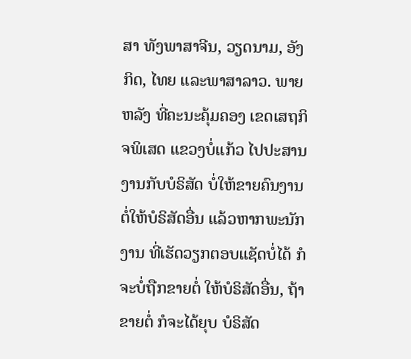ສາ ທັງພາສາຈີນ, ວຽດນາມ, ອັງກິດ, ໄທຍ ແລະພາສາລາວ. ພາຍຫລັງ ທີ່ຄະນະຄຸ້ມຄອງ ເຂດເສຖກິຈພິເສດ ແຂວງບໍ່ແກ້ວ ໄປປະສານງານກັບບໍຣິສັດ ບໍ່ໃຫ້ຂາຍຄົນງານ ຕໍ່ໃຫ້ບໍຣິສັດອື່ນ ແລ້ວຫາກພະນັກງານ ທີ່ເຮັດວຽກຕອບແຊັດບໍ່ໄດ້ ກໍຈະບໍ່ຖືກຂາຍຕໍ່ ໃຫ້ບໍຣິສັດອື່ນ, ຖ້າຂາຍຕໍ່ ກໍຈະໄດ້ຍຸບ ບໍຣິສັດ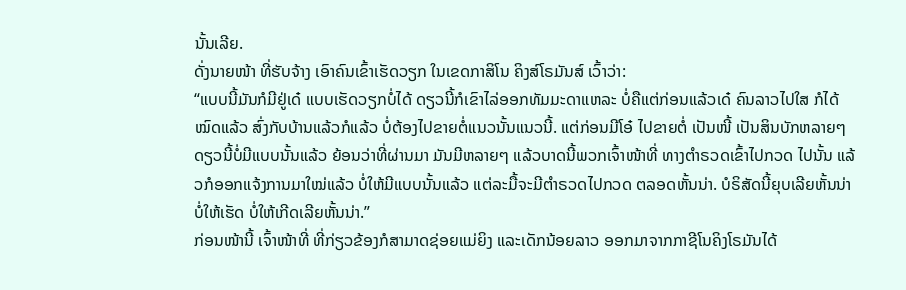ນັ້ນເລີຍ.
ດັ່ງນາຍໜ້າ ທີ່ຮັບຈ້າງ ເອົາຄົນເຂົ້າເຮັດວຽກ ໃນເຂດກາສິໂນ ຄິງສ໌ໂຣມັນສ໌ ເວົ້າວ່າ:
“ແບບນີ້ມັນກໍມີຢູ່ເດ໋ ແບບເຮັດວຽກບໍ່ໄດ້ ດຽວນີ້ກໍເຂົາໄລ່ອອກທັມມະດາແຫລະ ບໍ່ຄືແຕ່ກ່ອນແລ້ວເດ໋ ຄົນລາວໄປໃສ ກໍໄດ້ໝົດແລ້ວ ສົ່ງກັບບ້ານແລ້ວກໍແລ້ວ ບໍ່ຕ້ອງໄປຂາຍຕໍ່ແນວນັ້ນແນວນີ້. ແຕ່ກ່ອນມີໂອ໋ ໄປຂາຍຕໍ່ ເປັນໜີ້ ເປັນສິນບັກຫລາຍໆ ດຽວນີ້ບໍ່ມີແບບນັ້ນແລ້ວ ຍ້ອນວ່າທີ່ຜ່ານມາ ມັນມີຫລາຍໆ ແລ້ວບາດນີ້ພວກເຈົ້າໜ້າທີ່ ທາງຕໍາຣວດເຂົ້າໄປກວດ ໄປນັ້ນ ແລ້ວກໍອອກແຈ້ງການມາໃໝ່ແລ້ວ ບໍ່ໃຫ້ມີແບບນັ້ນແລ້ວ ແຕ່ລະມື້ຈະມີຕໍາຣວດໄປກວດ ຕລອດຫັ້ນນ່າ. ບໍຣິສັດນີ້ຍຸບເລີຍຫັ້ນນ່າ ບໍ່ໃຫ້ເຮັດ ບໍ່ໃຫ້ເກີດເລີຍຫັ້ນນ່າ.”
ກ່ອນໜ້ານີ້ ເຈົ້າໜ້າທີ່ ທີ່ກ່ຽວຂ້ອງກໍສາມາດຊ່ອຍແມ່ຍິງ ແລະເດັກນ້ອຍລາວ ອອກມາຈາກກາຊີໂນຄິງໂຣມັນໄດ້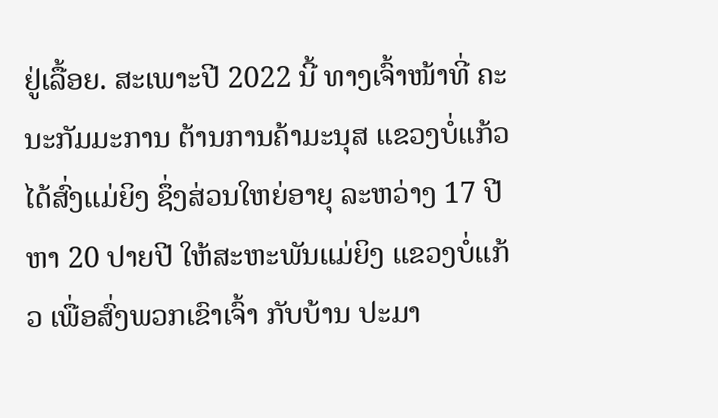ຢູ່ເລື້ອຍ. ສະເພາະປີ 2022 ນີ້ ທາງເຈົ້າໜ້າທີ່ ຄະນະກັມມະການ ຕ້ານການຄ້າມະນຸສ ແຂວງບໍ່ແກ້ວ ໄດ້ສົ່ງແມ່ຍິງ ຊຶ່ງສ່ວນໃຫຍ່ອາຍຸ ລະຫວ່າງ 17 ປີ ຫາ 20 ປາຍປີ ໃຫ້ສະຫະພັນແມ່ຍິງ ແຂວງບໍ່ແກ້ວ ເພື່ອສົ່ງພວກເຂົາເຈົ້າ ກັບບ້ານ ປະມາ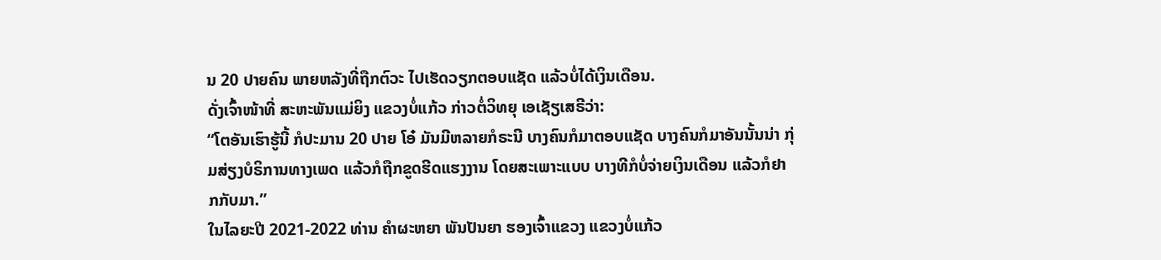ນ 20 ປາຍຄົນ ພາຍຫລັງທີ່ຖືກຕົວະ ໄປເຮັດວຽກຕອບແຊັດ ແລ້ວບໍ່ໄດ້ເງິນເດືອນ.
ດັ່ງເຈົ້າໜ້າທີ່ ສະຫະພັນແມ່ຍິງ ແຂວງບໍ່ແກ້ວ ກ່າວຕໍ່ວິທຍຸ ເອເຊັຽເສຣີວ່າ:
“ໂຕອັນເຮົາຮູ້ນີ້ ກໍປະມານ 20 ປາຍ ໂອ໋ ມັນມີຫລາຍກໍຣະນີ ບາງຄົນກໍມາຕອບແຊັດ ບາງຄົນກໍມາອັນນັ້ນນ່າ ກຸ່ມສ່ຽງບໍຣິການທາງເພດ ແລ້ວກໍຖືກຂູດຮີດແຮງງານ ໂດຍສະເພາະແບບ ບາງທີກໍບໍ່ຈ່າຍເງິນເດືອນ ແລ້ວກໍຢາກກັບມາ.”
ໃນໄລຍະປີ 2021-2022 ທ່ານ ຄໍາຜະຫຍາ ພັນປັນຍາ ຮອງເຈົ້າແຂວງ ແຂວງບໍ່ແກ້ວ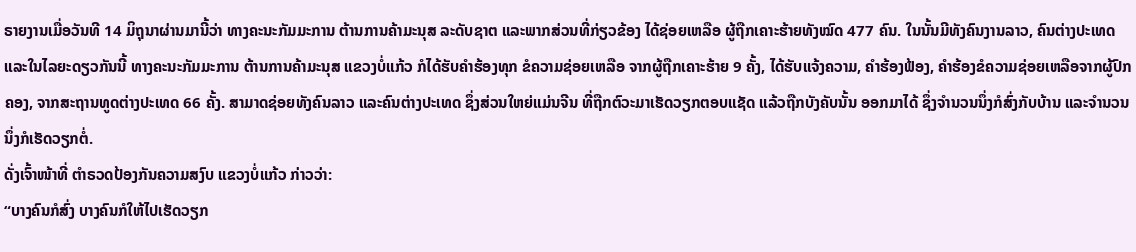ຣາຍງານເມື່ອວັນທີ 14 ມິຖຸນາຜ່ານມານີ້ວ່າ ທາງຄະນະກັມມະການ ຕ້ານການຄ້າມະນຸສ ລະດັບຊາຕ ແລະພາກສ່ວນທີ່ກ່ຽວຂ້ອງ ໄດ້ຊ່ອຍເຫລືອ ຜູ້ຖືກເຄາະຮ້າຍທັງໝົດ 477 ຄົນ. ໃນນັ້ນມີທັງຄົນງານລາວ, ຄົນຕ່າງປະເທດ ແລະໃນໄລຍະດຽວກັນນີ້ ທາງຄະນະກັມມະການ ຕ້ານການຄ້າມະນຸສ ແຂວງບໍ່ແກ້ວ ກໍໄດ້ຮັບຄໍາຮ້ອງທຸກ ຂໍຄວາມຊ່ອຍເຫລືອ ຈາກຜູ້ຖືກເຄາະຮ້າຍ 9 ຄັ້ງ, ໄດ້ຮັບແຈ້ງຄວາມ, ຄໍາຮ້ອງຟ້ອງ, ຄໍາຮ້ອງຂໍຄວາມຊ່ອຍເຫລືອຈາກຜູ້ປົກ ຄອງ, ຈາກສະຖານທູດຕ່າງປະເທດ 66 ຄັ້ງ. ສາມາດຊ່ອຍທັງຄົນລາວ ແລະຄົນຕ່າງປະເທດ ຊຶ່ງສ່ວນໃຫຍ່ແມ່ນຈີນ ທີ່ຖືກຕົວະມາເຮັດວຽກຕອບແຊັດ ແລ້ວຖືກບັງຄັບນັ້ນ ອອກມາໄດ້ ຊຶ່ງຈໍານວນນຶ່ງກໍສົ່ງກັບບ້ານ ແລະຈໍານວນນຶ່ງກໍເຮັດວຽກຕໍ່.
ດັ່ງເຈົ້າໜ້າທີ່ ຕໍາຣວດປ້ອງກັນຄວາມສງົບ ແຂວງບໍ່ແກ້ວ ກ່າວວ່າ:
“ບາງຄົນກໍສົ່ງ ບາງຄົນກໍໃຫ້ໄປເຮັດວຽກ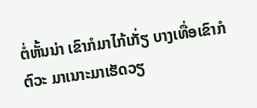ຕໍ່ຫັ້ນນ່າ ເຂົາກໍມາໄກ້ເກັ່ຽ ບາງເທື່ອເຂົາກໍຕົວະ ມາເນາະມາເຮັດວຽ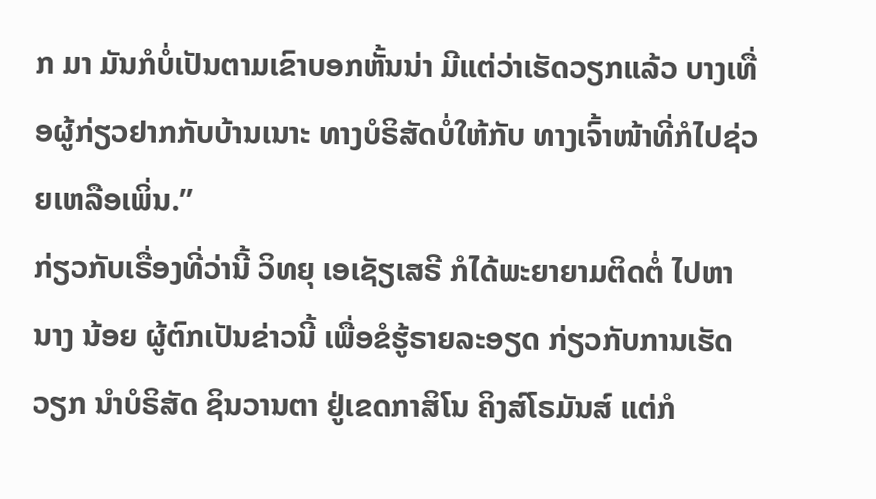ກ ມາ ມັນກໍບໍ່ເປັນຕາມເຂົາບອກຫັ້ນນ່າ ມີແຕ່ວ່າເຮັດວຽກແລ້ວ ບາງເທື່ອຜູ້ກ່ຽວຢາກກັບບ້ານເນາະ ທາງບໍຣິສັດບໍ່ໃຫ້ກັບ ທາງເຈົ້າໜ້າທີ່ກໍໄປຊ່ວຍເຫລືອເພິ່ນ.”
ກ່ຽວກັບເຣື່ອງທີ່ວ່ານີ້ ວິທຍຸ ເອເຊັຽເສຣີ ກໍໄດ້ພະຍາຍາມຕິດຕໍ່ ໄປຫາ ນາງ ນ້ອຍ ຜູ້ຕົກເປັນຂ່າວນີ້ ເພື່ອຂໍຮູ້ຣາຍລະອຽດ ກ່ຽວກັບການເຮັດວຽກ ນໍາບໍຣິສັດ ຊິນວານຕາ ຢູ່ເຂດກາສິໂນ ຄິງສ໌ໂຣມັນສ໌ ແຕ່ກໍ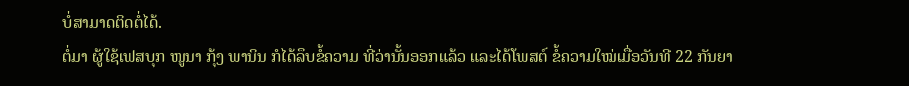ບໍ່ສາມາດຕິດຕໍ່ໄດ້.
ຕໍ່ມາ ຜູ້ໃຊ້ເຟສບຸກ ໜູນາ ກຸ້ງ ພານິນ ກໍໄດ້ລຶບຂໍ້ຄວາມ ທີ່ວ່ານັ້ນອອກແລ້ວ ແລະໄດ້ໂພສຕ໌ ຂໍ້ຄວາມໃໝ່ເມື່ອວັນທີ 22 ກັນຍາ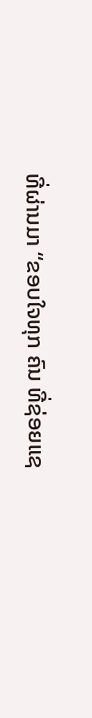ທີ່ຜ່ານມາ “ຂອບໃຈທຸກ ຄົນ ທີ່ຊ່ອຍແຊ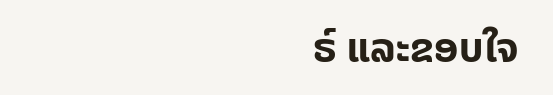ຣ໌ ແລະຂອບໃຈ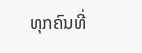ທຸກຄົນທີ່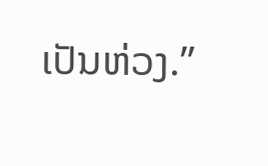ເປັນຫ່ວງ.”